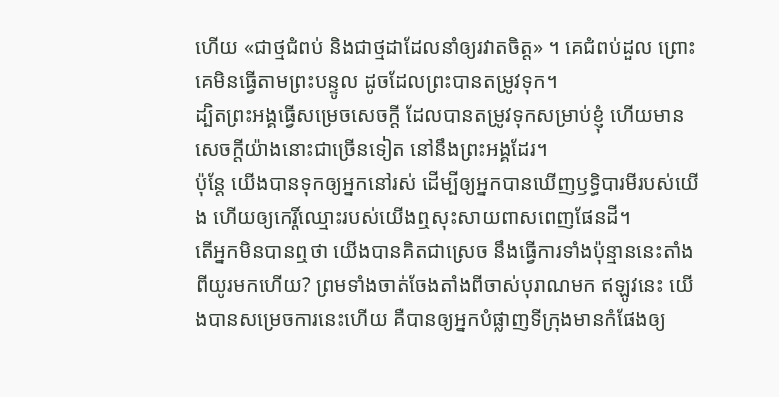ហើយ «ជាថ្មជំពប់ និងជាថ្មដាដែលនាំឲ្យរវាតចិត្ត» ។ គេជំពប់ដួល ព្រោះគេមិនធ្វើតាមព្រះបន្ទូល ដូចដែលព្រះបានតម្រូវទុក។
ដ្បិតព្រះអង្គធ្វើសម្រេចសេចក្ដី ដែលបានតម្រូវទុកសម្រាប់ខ្ញុំ ហើយមានសេចក្ដីយ៉ាងនោះជាច្រើនទៀត នៅនឹងព្រះអង្គដែរ។
ប៉ុន្តែ យើងបានទុកឲ្យអ្នកនៅរស់ ដើម្បីឲ្យអ្នកបានឃើញឫទ្ធិបារមីរបស់យើង ហើយឲ្យកេរ្តិ៍ឈ្មោះរបស់យើងឮសុះសាយពាសពេញផែនដី។
តើអ្នកមិនបានឮថា យើងបានគិតជាស្រេច នឹងធ្វើការទាំងប៉ុន្មាននេះតាំងពីយូរមកហើយ? ព្រមទាំងចាត់ចែងតាំងពីចាស់បុរាណមក ឥឡូវនេះ យើងបានសម្រេចការនេះហើយ គឺបានឲ្យអ្នកបំផ្លាញទីក្រុងមានកំផែងឲ្យ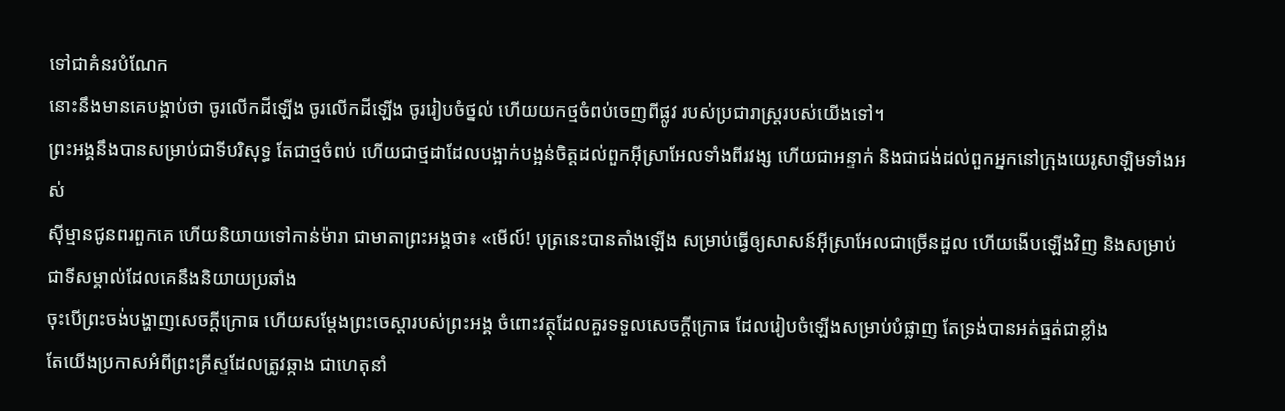ទៅជាគំនរបំណែក
នោះនឹងមានគេបង្គាប់ថា ចូរលើកដីឡើង ចូរលើកដីឡើង ចូររៀបចំថ្នល់ ហើយយកថ្មចំពប់ចេញពីផ្លូវ របស់ប្រជារាស្ត្ររបស់យើងទៅ។
ព្រះអង្គនឹងបានសម្រាប់ជាទីបរិសុទ្ធ តែជាថ្មចំពប់ ហើយជាថ្មដាដែលបង្អាក់បង្អន់ចិត្តដល់ពួកអ៊ីស្រាអែលទាំងពីរវង្ស ហើយជាអន្ទាក់ និងជាជង់ដល់ពួកអ្នកនៅក្រុងយេរូសាឡិមទាំងអស់
ស៊ីម្មានជូនពរពួកគេ ហើយនិយាយទៅកាន់ម៉ារា ជាមាតាព្រះអង្គថា៖ «មើល៍! បុត្រនេះបានតាំងឡើង សម្រាប់ធ្វើឲ្យសាសន៍អ៊ីស្រាអែលជាច្រើនដួល ហើយងើបឡើងវិញ និងសម្រាប់ជាទីសម្គាល់ដែលគេនឹងនិយាយប្រឆាំង
ចុះបើព្រះចង់បង្ហាញសេចក្តីក្រោធ ហើយសម្ដែងព្រះចេស្តារបស់ព្រះអង្គ ចំពោះវត្ថុដែលគួរទទួលសេចក្ដីក្រោធ ដែលរៀបចំឡើងសម្រាប់បំផ្លាញ តែទ្រង់បានអត់ធ្មត់ជាខ្លាំង
តែយើងប្រកាសអំពីព្រះគ្រីស្ទដែលត្រូវឆ្កាង ជាហេតុនាំ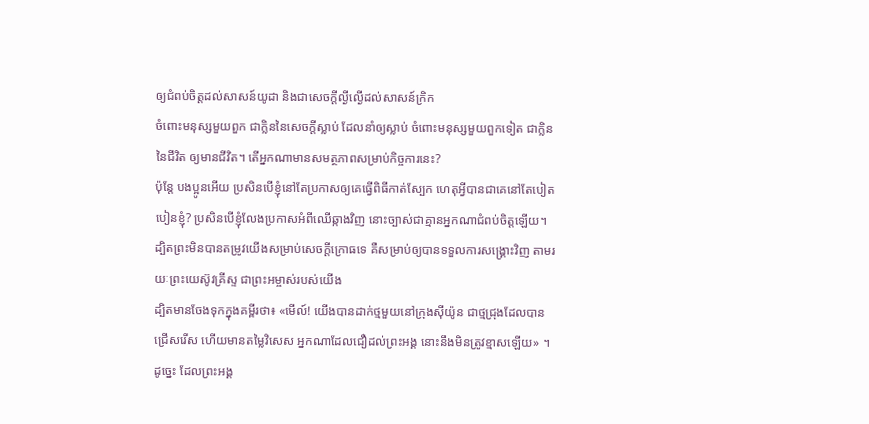ឲ្យជំពប់ចិត្តដល់សាសន៍យូដា និងជាសេចក្តីល្ងីល្ងើដល់សាសន៍ក្រិក
ចំពោះមនុស្សមួយពួក ជាក្លិននៃសេចក្តីស្លាប់ ដែលនាំឲ្យស្លាប់ ចំពោះមនុស្សមួយពួកទៀត ជាក្លិននៃជីវិត ឲ្យមានជីវិត។ តើអ្នកណាមានសមត្ថភាពសម្រាប់កិច្ចការនេះ?
ប៉ុន្តែ បងប្អូនអើយ ប្រសិនបើខ្ញុំនៅតែប្រកាសឲ្យគេធ្វើពិធីកាត់ស្បែក ហេតុអ្វីបានជាគេនៅតែបៀតបៀនខ្ញុំ? ប្រសិនបើខ្ញុំលែងប្រកាសអំពីឈើឆ្កាងវិញ នោះច្បាស់ជាគ្មានអ្នកណាជំពប់ចិត្តឡើយ។
ដ្បិតព្រះមិនបានតម្រូវយើងសម្រាប់សេចក្ដីក្រោធទេ គឺសម្រាប់ឲ្យបានទទួលការសង្គ្រោះវិញ តាមរយៈព្រះយេស៊ូវគ្រីស្ទ ជាព្រះអម្ចាស់របស់យើង
ដ្បិតមានចែងទុកក្នុងគម្ពីរថា៖ «មើល៍! យើងបានដាក់ថ្មមួយនៅក្រុងស៊ីយ៉ូន ជាថ្មជ្រុងដែលបានជ្រើសរើស ហើយមានតម្លៃវិសេស អ្នកណាដែលជឿដល់ព្រះអង្គ នោះនឹងមិនត្រូវខ្មាសឡើយ» ។
ដូច្នេះ ដែលព្រះអង្គ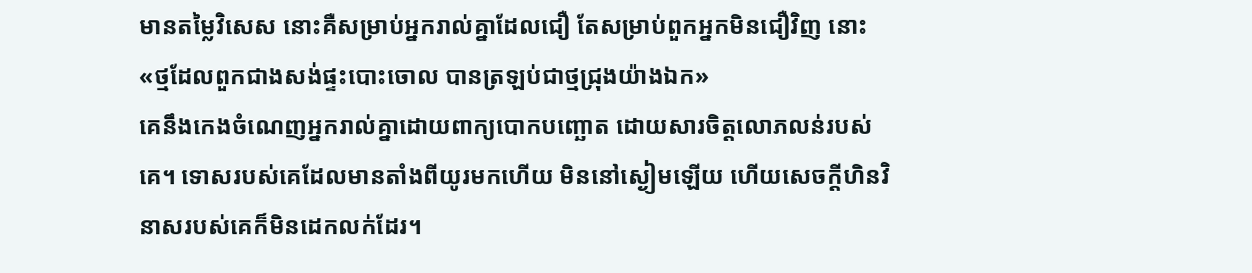មានតម្លៃវិសេស នោះគឺសម្រាប់អ្នករាល់គ្នាដែលជឿ តែសម្រាប់ពួកអ្នកមិនជឿវិញ នោះ «ថ្មដែលពួកជាងសង់ផ្ទះបោះចោល បានត្រឡប់ជាថ្មជ្រុងយ៉ាងឯក»
គេនឹងកេងចំណេញអ្នករាល់គ្នាដោយពាក្យបោកបញ្ឆោត ដោយសារចិត្តលោភលន់របស់គេ។ ទោសរបស់គេដែលមានតាំងពីយូរមកហើយ មិននៅស្ងៀមឡើយ ហើយសេចក្ដីហិនវិនាសរបស់គេក៏មិនដេកលក់ដែរ។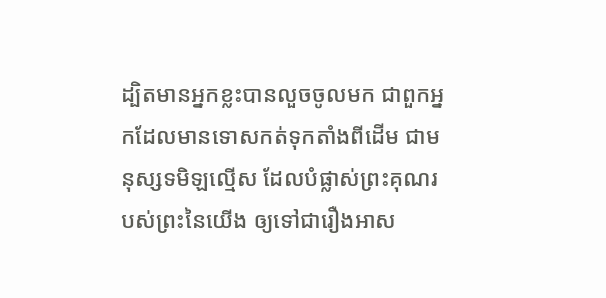ដ្បិតមានអ្នកខ្លះបានលួចចូលមក ជាពួកអ្នកដែលមានទោសកត់ទុកតាំងពីដើម ជាមនុស្សទមិឡល្មើស ដែលបំផ្លាស់ព្រះគុណរបស់ព្រះនៃយើង ឲ្យទៅជារឿងអាស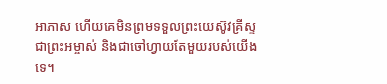អាភាស ហើយគេមិនព្រមទទួលព្រះយេស៊ូវគ្រីស្ទ ជាព្រះអម្ចាស់ និងជាចៅហ្វាយតែមួយរបស់យើងទេ។